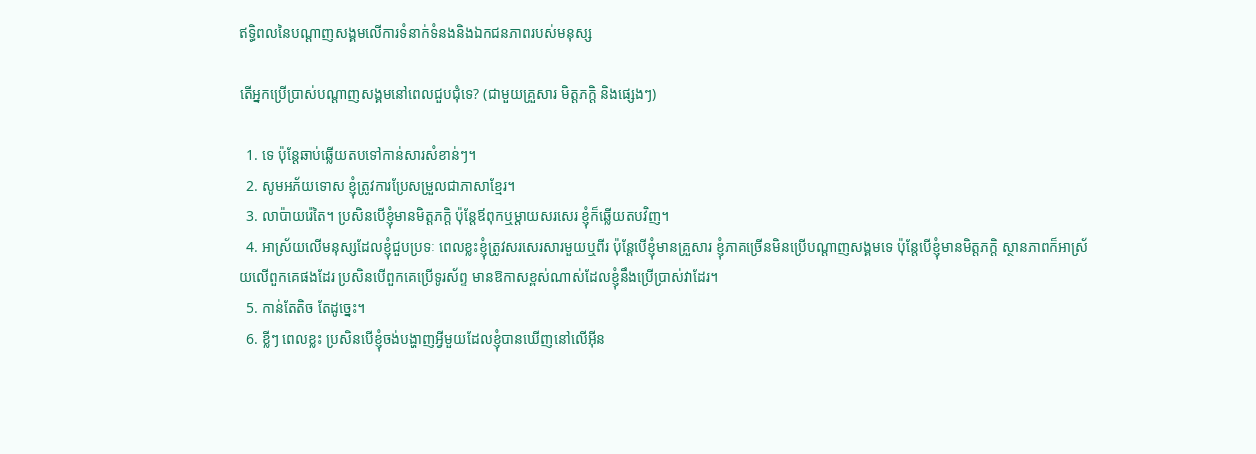ឥទ្ធិពលនៃបណ្តាញសង្គមលើការទំនាក់ទំនងនិងឯកជនភាពរបស់មនុស្ស

តើអ្នកប្រើប្រាស់បណ្តាញសង្គមនៅពេលជួបជុំទេ? (ជាមួយគ្រួសារ មិត្តភក្តិ និងផ្សេងៗ)

  1. ទេ ប៉ុន្តែឆាប់ឆ្លើយតបទៅកាន់សារសំខាន់ៗ។
  2. សូមអភ័យទោស ខ្ញុំត្រូវការប្រែសម្រួលជាភាសាខ្មែរ។
  3. លាប៉ាយរ៉េតៃ។ ប្រសិនបើខ្ញុំមានមិត្តភក្តិ ប៉ុន្តែឪពុកឬម្តាយសរសេរ ខ្ញុំក៏ឆ្លើយតបវិញ។
  4. អាស្រ័យលើមនុស្សដែលខ្ញុំជួបប្រទៈ ពេលខ្លះខ្ញុំត្រូវសរសេរសារមួយឬពីរ ប៉ុន្តែបើខ្ញុំមានគ្រួសារ ខ្ញុំភាគច្រើនមិនប្រើបណ្តាញសង្គមទេ ប៉ុន្តែបើខ្ញុំមានមិត្តភក្តិ ស្ថានភាពក៏អាស្រ័យលើពួកគេផងដែរ ប្រសិនបើពួកគេប្រើទូរស័ព្ទ មានឱកាសខ្ពស់ណាស់ដែលខ្ញុំនឹងប្រើប្រាស់វាដែរ។
  5. កាន់តែតិច តែដូច្នេះ។
  6. ខ្លីៗ ពេលខ្លះ ប្រសិនបើខ្ញុំចង់បង្ហាញអ្វីមួយដែលខ្ញុំបានឃើញនៅលើអ៊ីន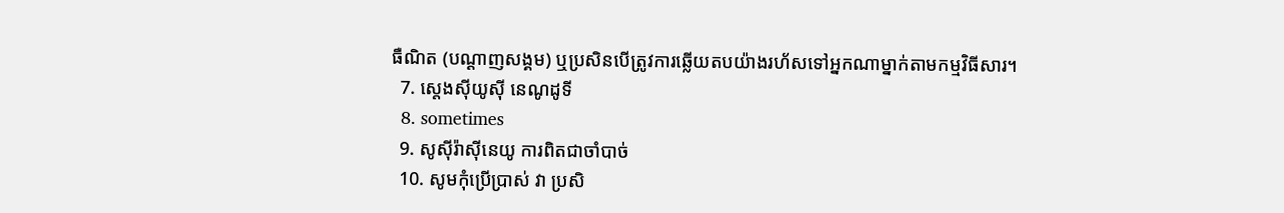ធឺណិត (បណ្តាញសង្គម) ឬប្រសិនបើត្រូវការឆ្លើយតបយ៉ាងរហ័សទៅអ្នកណាម្នាក់តាមកម្មវិធីសារ។
  7. ស្តេងស៊ីយូស៊ី នេណូដូទី
  8. sometimes
  9. សូស៊ីរ៉ាស៊ីនេយូ ការពិតជាចាំបាច់
  10. សូមកុំប្រើប្រាស់ វា ប្រសិ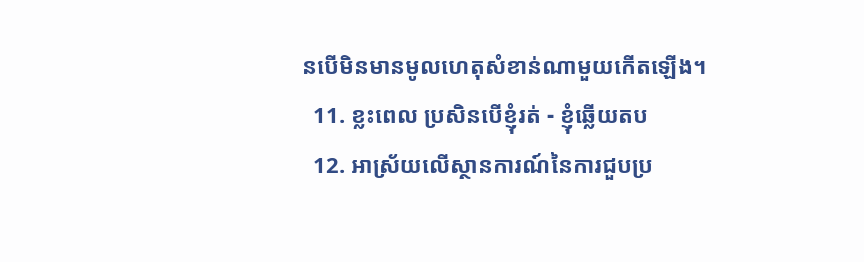នបើមិនមានមូលហេតុសំខាន់ណាមួយកើតឡើង។
  11. ខ្លះពេល ប្រសិនបើខ្ញុំរត់ - ខ្ញុំឆ្លើយតប
  12. អាស្រ័យលើស្ថានការណ៍នៃការជួបប្រ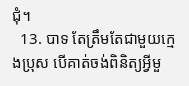ជុំ។
  13. បាទ តែត្រឹមតែជាមួយក្មេងប្រុស បើគាត់ចង់ពិនិត្យអ្វីមួ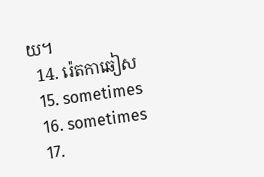យ។
  14. រ៉េតកាឆៀស
  15. sometimes
  16. sometimes
  17.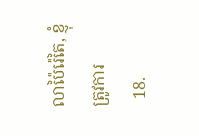លាប៉ៃរ៉េតៃ, ខ្ញុំត្រូវការ
  18.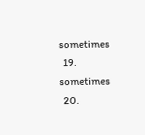sometimes
  19. sometimes
  20.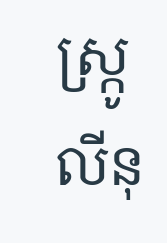ស្ក្រូលីនុ